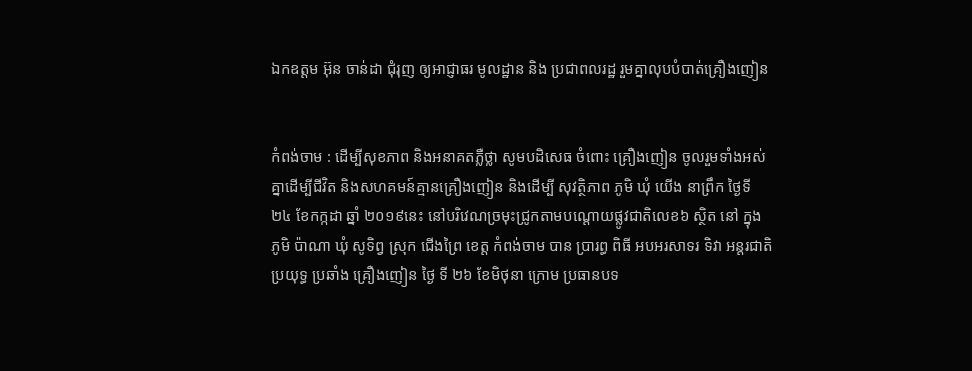ឯកឧត្តម អ៊ុន ចាន់ដា ជុំរុញ ឲ្យអាជ្ញាធរ មូលដ្ឋាន និង ប្រជាពលរដ្ឋ រួមគ្នាលុបបំបាត់គ្រឿងញៀន


កំពង់ចាម : ដើម្បីសុខភាព និងអនាគតភ្លឺថ្លា សូមបដិសេធ ចំពោះ គ្រឿងញៀន ចូលរួមទាំងអស់គ្នាដើម្បីជីវិត និងសហគមន៍គ្មានគ្រឿងញៀន និងដើម្បី សុវត្ថិភាព ភូមិ ឃុំ យើង នាព្រឹក ថ្ងៃទី ២៤ ខែកក្កដា ឆ្នាំ ២០១៩នេះ នៅបរិវេណច្រមុះជ្រូកតាមបណ្តោយផ្លូវជាតិលេខ៦ ស្ថិត នៅ ក្នុង ភូមិ ប៉ាណា ឃុំ សូទិព្វ ស្រុក ជេីងព្រៃ ខេត្ត កំពង់ចាម បាន ប្រារព្ធ ពិធី អបអរសាទរ ទិវា អន្តរជាតិ ប្រយុទ្ធ ប្រឆាំង គ្រឿងញៀន ថ្ងៃ ទី ២៦ ខែមិថុនា ក្រោម ប្រធានបទ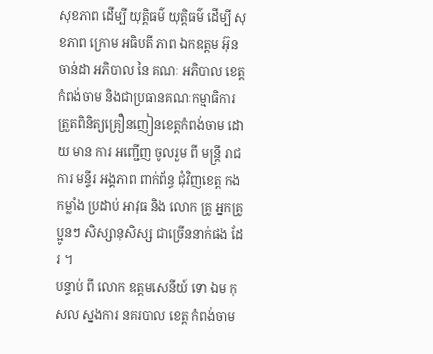សុខភាព ដេីម្បី យុត្តិធម៌ យុត្តិធម៌ ដេីម្បី សុខភាព ក្រោម អធិបតី ភាព ឯកឧត្តម អ៊ុន ចាន់ដា អភិបាល នៃ គណៈ អភិបាល ខេត្តកំពង់ចាម និងជាប្រធានគណៈកម្មាធិការត្រួតពិនិត្យគ្រឿនញៀនខេត្តកំពង់ចាម ដោយ មាន ការ អញ្ជើញ ចូលរួម ពី មន្ត្រី រាជការ មន្ទីរ អង្គភាព ពាក់ព័ន្ធ ជុំវិញខេត្ត កង កម្លាំង ប្រដាប់ អាវុធ និង លោក គ្រូ អ្នកគ្រូ ប្អូនៗ សិស្សានុសិស្ស ជាច្រើននាក់ផង ដែរ ។
បន្ទាប់ ពី លោក ឧត្ដមសេនីយ៍ ទោ ឯម កុសល ស្នងការ នគរបាល ខេត្ត កំពង់ចាម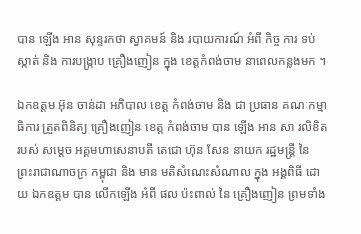បាន ឡើង អាន សុន្ទរកថា ស្វាគមន៍ និង របាយការណ៍ អំពី កិច្ច ការ ទប់ស្កាត់ និង ការបង្ក្រាប គ្រឿងញៀន ក្នុង ខេត្តកំពង់ចាម នាពេលកន្លងមក ។

ឯកឧត្តម អ៊ុន ចាន់ដា អភិបាល ខេត្ត កំពង់ចាម និង ជា ប្រធាន គណៈកម្មាធិការ ត្រួតពិនិត្យ គ្រឿងញៀន ខេត្ត កំពង់ចាម បាន ឡើង អាន សា រលិខិត របស់ សម្តេច អគ្គមហាសេនាបតី តេជោ ហ៊ុន សែន នាយក រដ្ឋមន្ត្រី នៃ ព្រះរាជាណាចក្រ កម្ពុជា និង មាន មតិសំណេះសំណាល ក្នុង អង្គពិធី ដោយ ឯកឧត្តម បាន លើកឡើង អំពី ផល ប៉ះពាល់ នៃ គ្រឿងញៀន ព្រមទាំង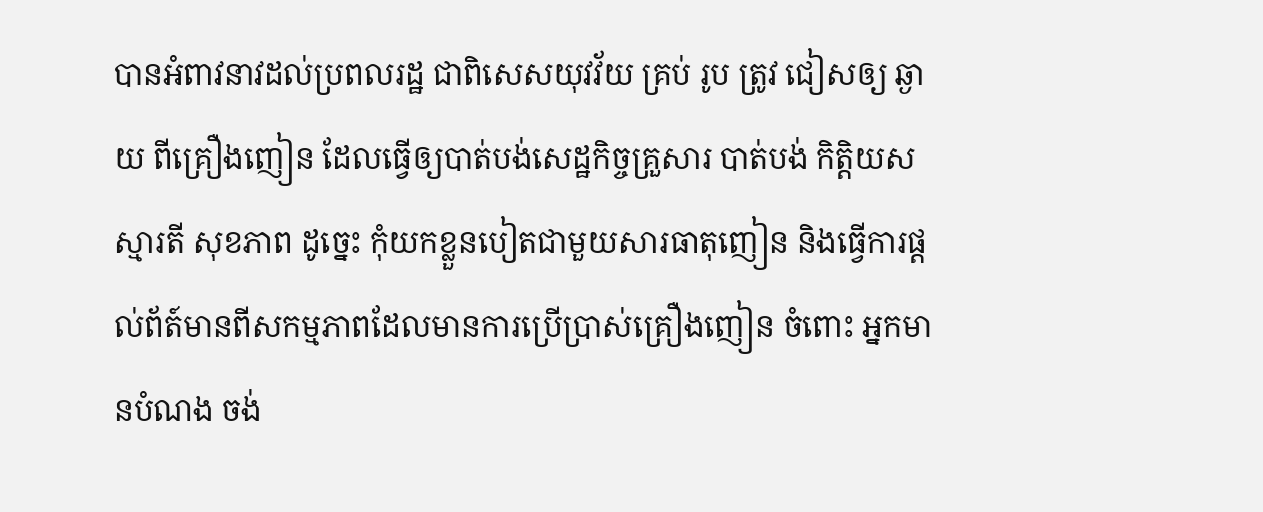បានអំពាវនាវដល់ប្រពលរដ្ឋ ជាពិសេសយុវវ័យ គ្រប់ រូប ត្រូវ ជៀសឲ្យ ឆ្ងាយ ពីគ្រឿងញៀន ដែលធ្វើឲ្យបាត់បង់សេដ្ឋកិច្ចគ្រួសារ បាត់បង់ កិត្តិយស ស្មារតី សុខភាព ដូច្នេះ កុំយកខ្លួនបៀតជាមួយសារធាតុញៀន និងធ្វើការផ្តល់ព័ត៍មានពីសកម្មភាពដែលមានការប្រើប្រាស់គ្រឿងញៀន ចំពោះ អ្នកមានបំណង ចង់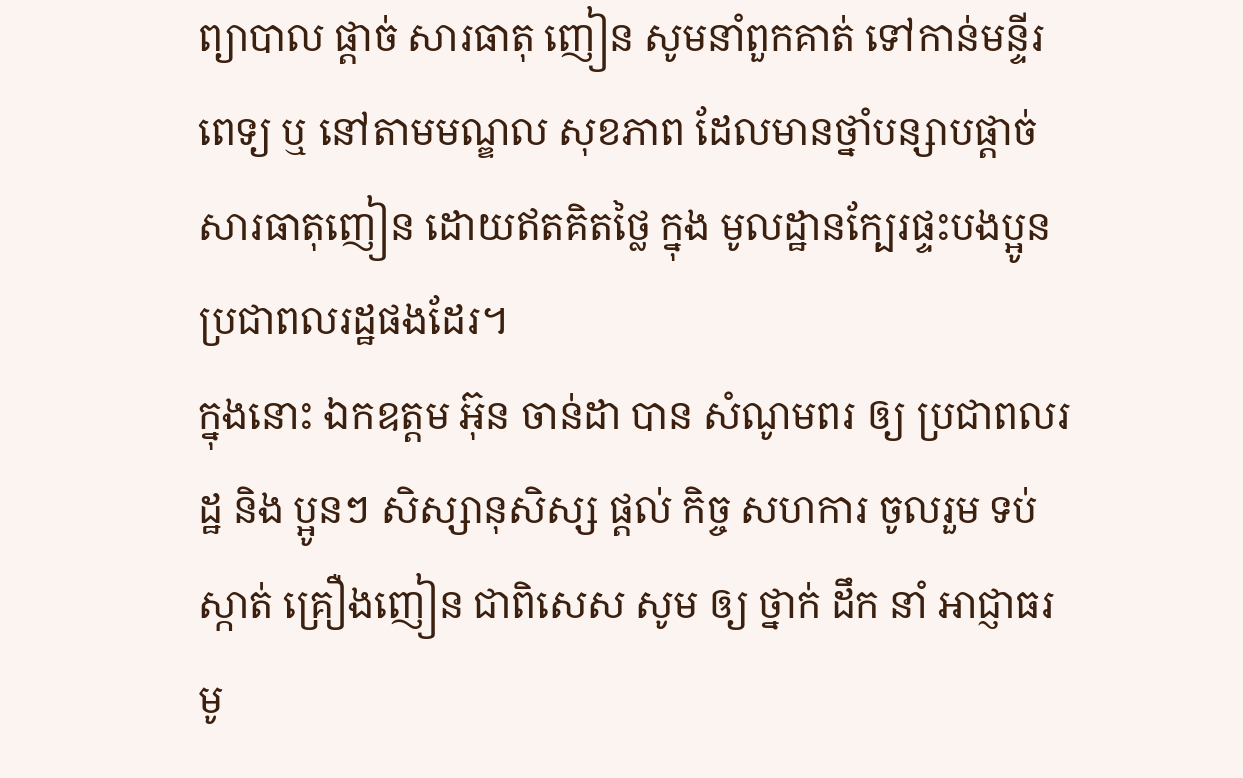ព្យាបាល ផ្តាច់ សារធាតុ ញៀន សូមនាំពួកគាត់ ទៅកាន់មន្ទីរពេទ្យ ឬ នៅតាមមណ្ឌល សុខភាព ដែលមានថ្នាំបន្សាបផ្តាច់សារធាតុញៀន ដោយឥតគិតថ្លៃ ក្នុង មូលដ្ឋានក្បែរផ្ទះបងប្អូនប្រជាពលរដ្ឋផងដែរ។
ក្នុងនោះ ឯកឧត្តម អ៊ុន ចាន់ដា បាន សំណូមពរ ឲ្យ ប្រជាពលរដ្ឋ និង ប្អូនៗ សិស្សានុសិស្ស ផ្តល់ កិច្ច សហការ ចូលរួម ទប់ស្កាត់ គ្រឿងញៀន ជាពិសេស សូម ឲ្យ ថ្នាក់ ដឹក នាំ អាជ្ញាធរ មូ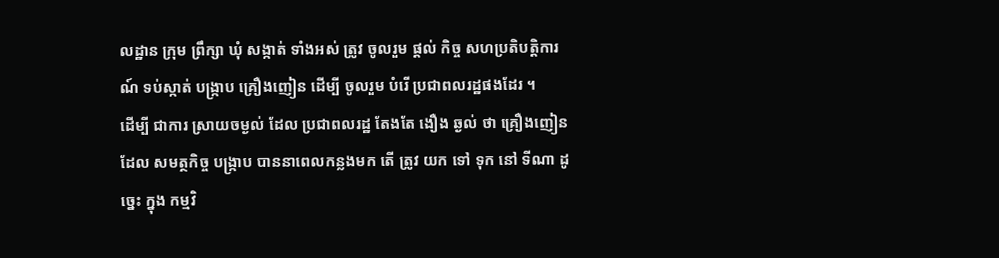លដ្ឋាន ក្រុម ព្រឹក្សា ឃុំ សង្កាត់ ទាំងអស់ ត្រូវ ចូលរួម ផ្ដល់ កិច្ច សហប្រតិបត្តិការ ណ៍ ទប់ស្កាត់ បង្ក្រាប គ្រឿងញៀន ដើម្បី ចូលរួម បំរើ ប្រជាពលរដ្ឋផងដែរ ។
ដើម្បី ជាការ ស្រាយចម្ងល់ ដែល ប្រជាពលរដ្ឋ តែងតែ ងឿង ឆ្ងល់ ថា គ្រឿងញៀន ដែល សមត្ថកិច្ច បង្ក្រាប បាននាពេលកន្លងមក តើ ត្រូវ យក ទៅ ទុក នៅ ទីណា ដូច្នេះ ក្នុង កម្មវិ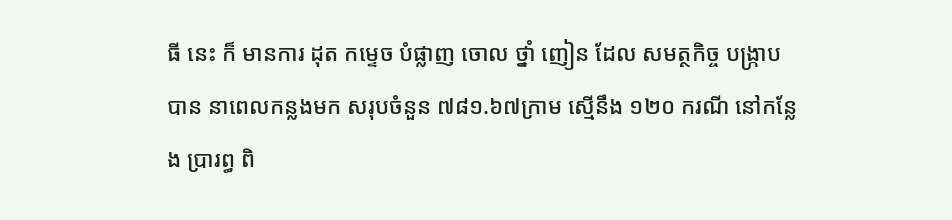ធី នេះ ក៏ មានការ ដុត កម្ទេច បំផ្លាញ ចោល ថ្នាំ ញៀន ដែល សមត្ថកិច្ច បង្ក្រាប បាន នាពេលកន្លងមក សរុបចំនួន ៧៨១.៦៧ក្រាម ស្មើនឹង ១២០ ករណី នៅកន្លែង ប្រារព្ធ ពិ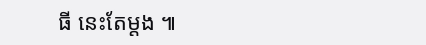ធី នេះតែម្តង ៕